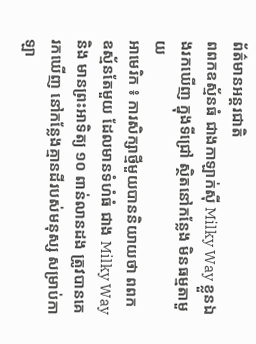ព័ត៌មានអន្តរជាតិ
ពពកឧស្ម័នធំ ជាងកាឡាក់ស៊ី Milky Way ខ្លួនឯងរកឃើញ ក្នុងទីជ្រៅ ស្ថិតនៅកន្លែង មិនធម្មតាមួយ
អាមេរិក ៖ ការសិក្សាថ្មីមួយបាននិយាយថា ពពកឧស្ម័នតែមួយ ដែលមានទំហំធំ ជាង Milky Way និង មានព្រះអាទិត្យ ១០ ពាន់លានដង ត្រូវបានគេរកឃើញ នៅកន្លែងគ្មានដីរបស់មនុស្ស សម្រាប់កាឡា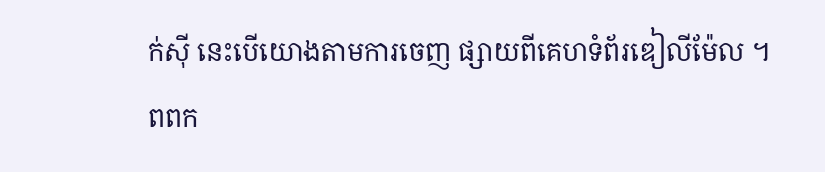ក់ស៊ី នេះបើយោងតាមការចេញ ផ្សាយពីគេហទំព័រឌៀលីម៉ែល ។ ពពក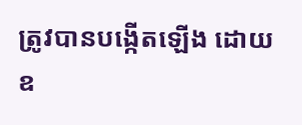ត្រូវបានបង្កើតឡើង ដោយឧ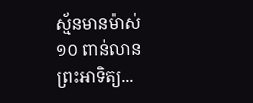ស្ម័នមានម៉ាស់ ១០ ពាន់លានព្រះអាទិត្យ...